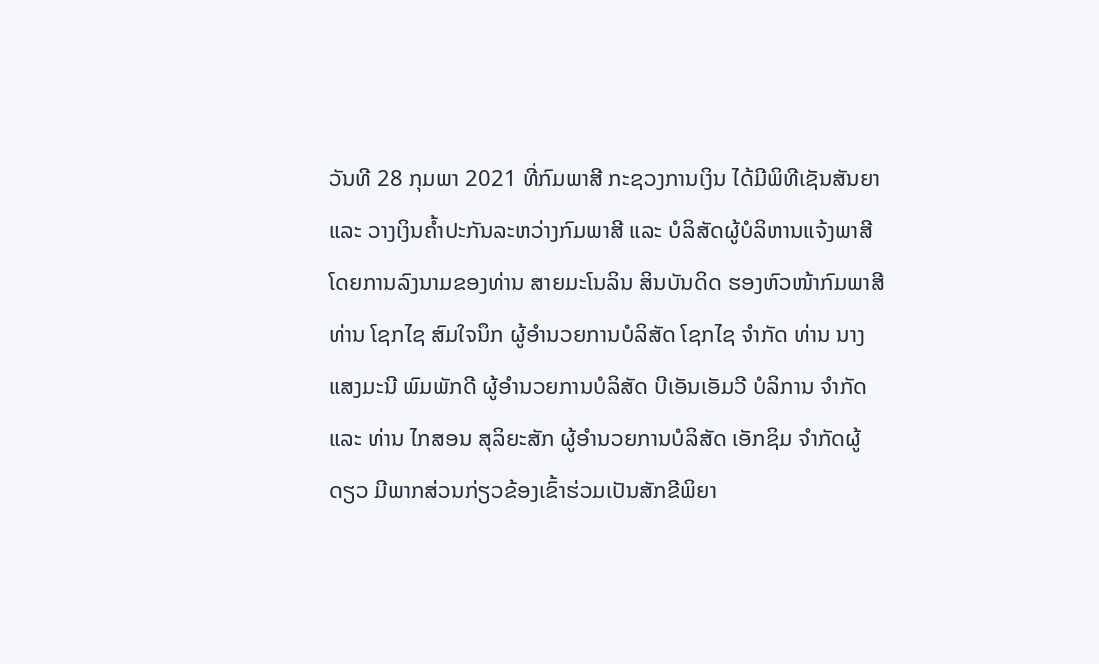ວັນທີ 28 ກຸມພາ 2021 ທີ່ກົມພາສີ ກະຊວງການເງິນ ໄດ້ມີພິທີເຊັນສັນຍາ ແລະ ວາງເງິນຄໍ້າປະກັນລະຫວ່າງກົມພາສີ ແລະ ບໍລິສັດຜູ້ບໍລິຫານແຈ້ງພາສີ ໂດຍການລົງນາມຂອງທ່ານ ສາຍມະໂນລິນ ສິນບັນດິດ ຮອງຫົວໜ້າກົມພາສີ ທ່ານ ໂຊກໄຊ ສົມໃຈນຶກ ຜູ້ອໍານວຍການບໍລິສັດ ໂຊກໄຊ ຈໍາກັດ ທ່ານ ນາງ ແສງມະນີ ພົມພັກດີ ຜູ້ອໍານວຍການບໍລິສັດ ບີເອັນເອັມວີ ບໍລິການ ຈໍາກັດ ແລະ ທ່ານ ໄກສອນ ສຸລິຍະສັກ ຜູ້ອໍານວຍການບໍລິສັດ ເອັກຊິມ ຈໍາກັດຜູ້ດຽວ ມີພາກສ່ວນກ່ຽວຂ້ອງເຂົ້າຮ່ວມເປັນສັກຂີພິຍາ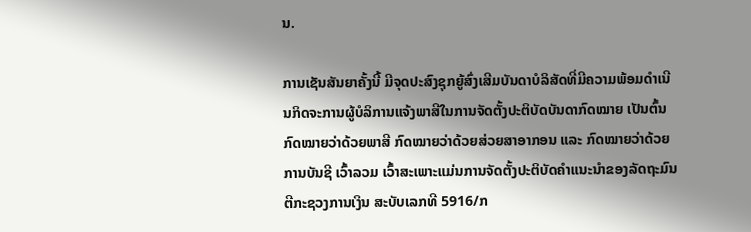ນ.

ການເຊັນສັນຍາຄັ້ງນີ້ ມີຈຸດປະສົງຊຸກຍູ້ສົ່ງເສີມບັນດາບໍລິສັດທີ່ມີຄວາມພ້ອມດໍາເນີນກິດຈະການຜູ້ບໍລິການແຈ້ງພາສີໃນການຈັດຕັ້ງປະຕິບັດບັນດາກົດໝາຍ ເປັນຕົ້ນ ກົດໝາຍວ່າດ້ວຍພາສີ ກົດໝາຍວ່າດ້ວຍສ່ວຍສາອາກອນ ແລະ ກົດໝາຍວ່າດ້ວຍການບັນຊີ ເວົ້າລວມ ເວົ້າສະເພາະແມ່ນການຈັດຕັ້ງປະຕິບັດຄໍາແນະນໍາຂອງລັດຖະມົນຕີກະຊວງການເງິນ ສະບັບເລກທີ 5916/ກ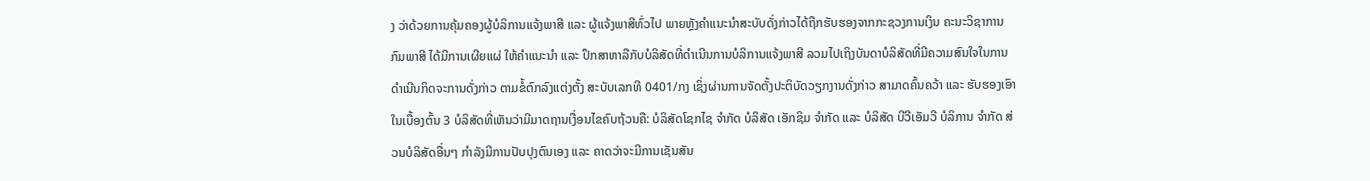ງ ວ່າດ້ວຍການຄຸ້ມຄອງຜູ້ບໍລິການແຈ້ງພາສີ ແລະ ຜູ້ແຈ້ງພາສີທົ່ວໄປ ພາຍຫຼັງຄໍາແນະນໍາສະບັບດັ່ງກ່າວໄດ້ຖືກຮັບຮອງຈາກກະຊວງການເງິນ ຄະນະວິຊາການກົມພາສີ ໄດ້ມີການເຜີຍແຜ່ ໃຫ້ຄໍາແນະນໍາ ແລະ ປຶກສາຫາລືກັບບໍລິສັດທີ່ດໍາເນີນການບໍລິການແຈ້ງພາສີ ລວມໄປເຖິງບັນດາບໍລິສັດທີ່ມີຄວາມສົນໃຈໃນການດໍາເນີນກິດຈະການດັ່ງກ່າວ ຕາມຂໍ້ຕົກລົງແຕ່ງຕັ້ງ ສະບັບເລກທີ 0401/ກງ ເຊິ່ງຜ່ານການຈັດຕັ້ງປະຕິບັດວຽກງານດັ່ງກ່າວ ສາມາດຄົ້ນຄວ້າ ແລະ ຮັບຮອງເອົາໃນເບື້ອງຕົ້ນ 3 ບໍລິສັດທີ່ເຫັນວ່າມີມາດຖານເງື່ອນໄຂຄົບຖ້ວນຄື: ບໍລິສັດໂຊກໄຊ ຈໍາກັດ ບໍລິສັດ ເອັກຊິມ ຈໍາກັດ ແລະ ບໍລິສັດ ບີວີເອັມວີ ບໍລິການ ຈໍາກັດ ສ່ວນບໍລິສັດອື່ນໆ ກໍາລັງມີການປັບປຸງຕົນເອງ ແລະ ຄາດວ່າຈະມີການເຊັນສັນ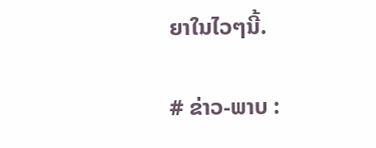ຍາໃນໄວໆນີ້.

# ຂ່າວ-ພາບ :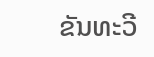ຂັນທະວີ